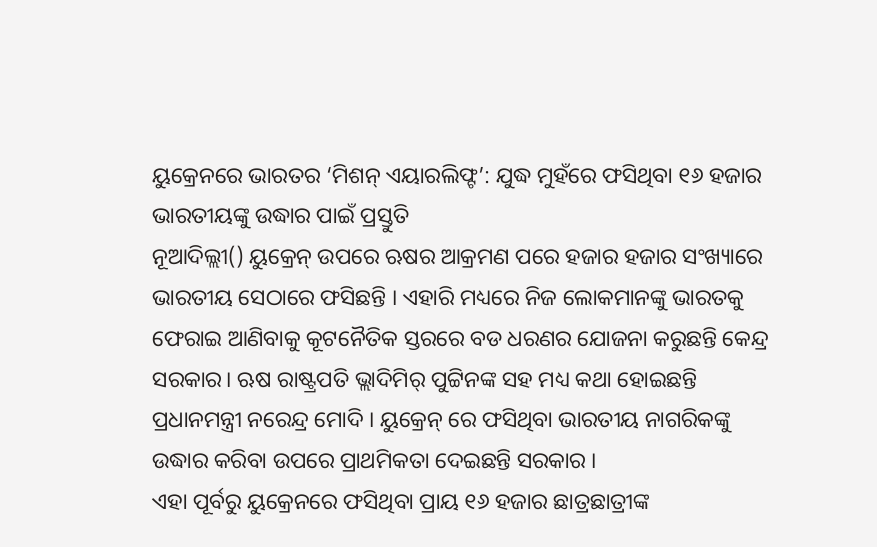ୟୁକ୍ରେନରେ ଭାରତର ‘ମିଶନ୍ ଏୟାରଲିଫ୍ଟ’: ଯୁଦ୍ଧ ମୁହଁରେ ଫସିଥିବା ୧୬ ହଜାର ଭାରତୀୟଙ୍କୁ ଉଦ୍ଧାର ପାଇଁ ପ୍ରସ୍ତୁତି
ନୂଆଦିଲ୍ଲୀ() ୟୁକ୍ରେନ୍ ଉପରେ ଋଷର ଆକ୍ରମଣ ପରେ ହଜାର ହଜାର ସଂଖ୍ୟାରେ ଭାରତୀୟ ସେଠାରେ ଫସିଛନ୍ତି । ଏହାରି ମଧ୍ୟରେ ନିଜ ଲୋକମାନଙ୍କୁ ଭାରତକୁ ଫେରାଇ ଆଣିବାକୁ କୂଟନୈତିକ ସ୍ତରରେ ବଡ ଧରଣର ଯୋଜନା କରୁଛନ୍ତି କେନ୍ଦ୍ର ସରକାର। ଋଷ ରାଷ୍ଟ୍ରପତି ଭ୍ଲାଦିମିର୍ ପୁଟ୍ଟିନଙ୍କ ସହ ମଧ୍ୟ କଥା ହୋଇଛନ୍ତି ପ୍ରଧାନମନ୍ତ୍ରୀ ନରେନ୍ଦ୍ର ମୋଦି । ୟୁକ୍ରେନ୍ ରେ ଫସିଥିବା ଭାରତୀୟ ନାଗରିକଙ୍କୁ ଉଦ୍ଧାର କରିବା ଉପରେ ପ୍ରାଥମିକତା ଦେଇଛନ୍ତି ସରକାର ।
ଏହା ପୂର୍ବରୁ ୟୁକ୍ରେନରେ ଫସିଥିବା ପ୍ରାୟ ୧୬ ହଜାର ଛାତ୍ରଛାତ୍ରୀଙ୍କ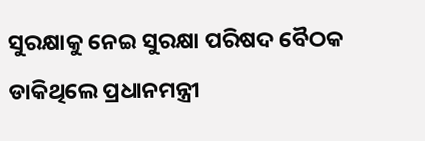ସୁରକ୍ଷାକୁ ନେଇ ସୁରକ୍ଷା ପରିଷଦ ବୈଠକ ଡାକିଥିଲେ ପ୍ରଧାନମନ୍ତ୍ରୀ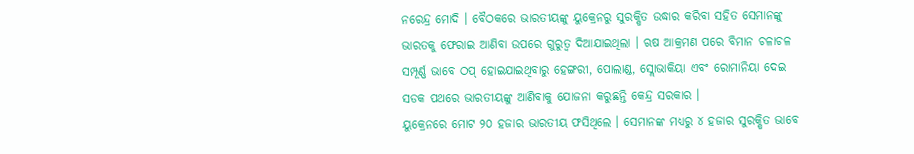ନରେନ୍ଦ୍ର ମୋଦି । ବୈଠକରେ ଭାରତୀୟଙ୍କୁ ୟୁକ୍ରେନରୁ ସୁରକ୍ଷିତ ଉଦ୍ଧାର କରିବା ସହିତ ସେମାନଙ୍କୁ ଭାରତକୁ ଫେରାଇ ଆଣିବା ଉପରେ ଗୁରୁତ୍ବ ଦିଆଯାଇଥିଲା । ଋଷ ଆକ୍ରମଣ ପରେ ବିମାନ ଚଳାଚଳ ସମ୍ପୂର୍ଣ୍ଣ ଭାବେ ଠପ୍ ହୋଇଯାଇଥିବାରୁ ହେଙ୍ଗରୀ, ପୋଲାଣ୍ଡ, ସ୍ଲୋଭାକିୟା ଏବଂ ରୋମାନିୟା ଦେଇ ସଡକ ପଥରେ ଭାରତୀୟଙ୍କୁ ଆଣିବାକୁ ଯୋଜନା କରୁଛନ୍ତି କେନ୍ଦ୍ର ସରକାର ।
ୟୁକ୍ରେନରେ ମୋଟ ୨୦ ହଜାର ଭାରତୀୟ ଫସିଥିଲେ । ସେମାନଙ୍କ ମଧ୍ୟରୁ ୪ ହଜାର ସୁରକ୍ଷିତ ଭାବେ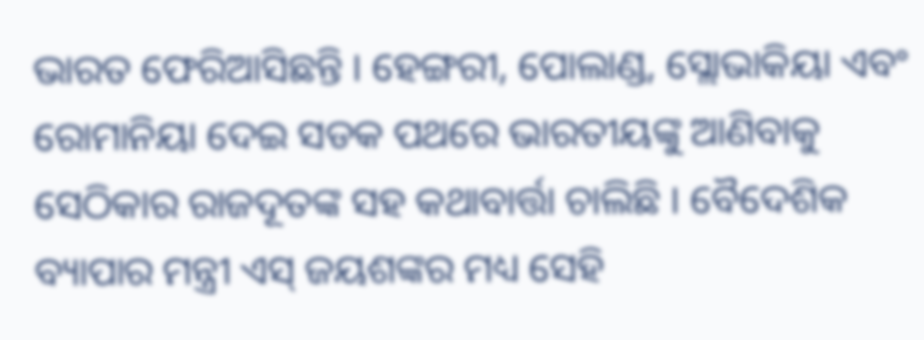ଭାରତ ଫେରିଆସିଛନ୍ତି । ହେଙ୍ଗରୀ, ପୋଲାଣ୍ଡ, ସ୍ଲୋଭାକିୟା ଏବଂ ରୋମାନିୟା ଦେଇ ସଡକ ପଥରେ ଭାରତୀୟଙ୍କୁ ଆଣିବାକୁ ସେଠିକାର ରାଜଦୂତଙ୍କ ସହ କଥାବାର୍ତ୍ତା ଚାଲିଛି । ବୈଦେଶିକ ବ୍ୟାପାର ମନ୍ତ୍ରୀ ଏସ୍ ଜୟଶଙ୍କର ମଧ୍ୟ ସେହି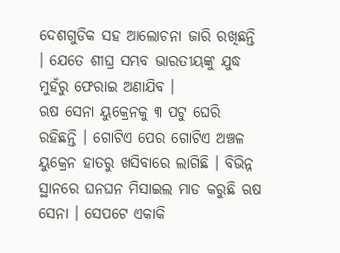ଦେଶଗୁଡିକ ସହ ଆଲୋଚନା ଜାରି ରଖିଛନ୍ତି । ଯେତେ ଶୀଘ୍ର ସମ୍ଭବ ଭାରତୀୟଙ୍କୁ ଯୁଦ୍ଧ ମୁହଁରୁ ଫେରାଇ ଅଣାଯିବ ।
ଋଷ ସେନା ୟୁକ୍ରେନକୁ ୩ ପଟୁ ଘେରି ରହିଛନ୍ତି । ଗୋଟିଏ ପେର ଗୋଟିଏ ଅଞ୍ଚଳ ୟୁକ୍ରେନ ହାତରୁ ଖସିବାରେ ଲାଗିଛି । ବିଭିନ୍ନ ସ୍ଥାନରେ ଘନଘନ ମିସାଇଲ ମାଡ କରୁଛି ଋଷ ସେନା । ସେପଟେ ଏକାକି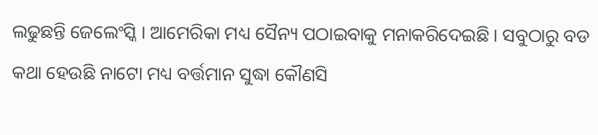ଲଢୁଛନ୍ତି ଜେଲେଂସ୍କି । ଆମେରିକା ମଧ୍ୟ ସୈନ୍ୟ ପଠାଇବାକୁ ମନାକରିଦେଇଛି । ସବୁଠାରୁ ବଡ କଥା ହେଉଛି ନାଟୋ ମଧ୍ୟ ବର୍ତ୍ତମାନ ସୁଦ୍ଧା କୌଣସି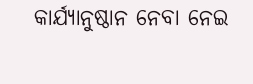କାର୍ଯ୍ୟାନୁଷ୍ଠାନ ନେବା ନେଇ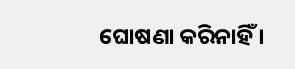ଘୋଷଣା କରିନାହିଁ ।